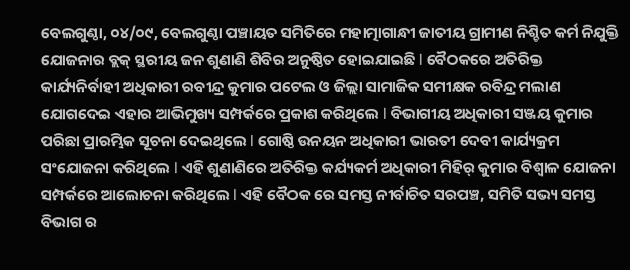ବେଲଗୁଣ୍ଠା, ୦୪/୦୯, ବେଲଗୁଣ୍ଠା ପଞ୍ଚାୟତ ସମିତିରେ ମହାତ୍ମାଗାନ୍ଧୀ ଜାତୀୟ ଗ୍ରାମୀଣ ନିଶ୍ଚିତ କର୍ମ ନିଯୁକ୍ତି ଯୋଜନାର ବ୍ଲକ୍ ସ୍ଥରୀୟ ଜନ ଶୁଣାଣି ଶିବିର ଅନୁଷ୍ଠିତ ହୋଇଯାଇଛି l ବୈଠକରେ ଅତିରିକ୍ତ କାର୍ଯ୍ୟନିର୍ବାହୀ ଅଧିକାରୀ ରବୀନ୍ଦ୍ର କୁମାର ପଟେଲ ଓ ଜିଲ୍ଲା ସାମାଜିକ ସମୀକ୍ଷକ ରବିନ୍ଦ୍ର ମଲାଣ ଯୋଗଦେଇ ଏହାର ଆଭିମୁଖ୍ୟ ସମ୍ପର୍କରେ ପ୍ରକାଶ କରିଥିଲେ l ବିଭାଗୀୟ ଅଧିକାରୀ ସଞ୍ଜୟ କୁମାର ପରିଛା ପ୍ରାରମ୍ଭିକ ସୂଚନା ଦେଇଥିଲେ l ଗୋଷ୍ଠି ଉନୟନ ଅଧିକାରୀ ଭାରତୀ ଦେବୀ କାର୍ଯ୍ୟକ୍ରମ ସଂଯୋଜନା କରିଥିଲେ l ଏହି ଶୁଣାଣିରେ ଅତିରିକ୍ତ କର୍ଯ୍ୟକର୍ମ ଅଧିକାରୀ ମିହିର୍ କୁମାର ବିଶ୍ବାଳ ଯୋଜନା ସମ୍ପର୍କରେ ଆଲୋଚନା କରିଥିଲେ l ଏହି ବୈଠକ ରେ ସମସ୍ତ ନୀର୍ବାଚିତ ସରପଞ୍ଚ, ସମିତି ସଭ୍ୟ ସମସ୍ତ ବିଭାଗ ର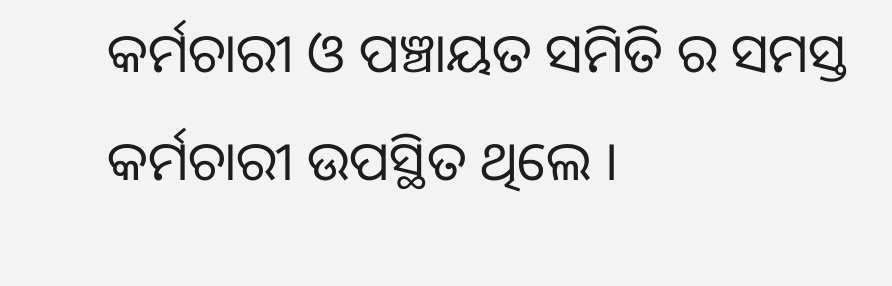କର୍ମଚାରୀ ଓ ପଞ୍ଚାୟତ ସମିତି ର ସମସ୍ତ କର୍ମଚାରୀ ଉପସ୍ଥିତ ଥିଲେ ।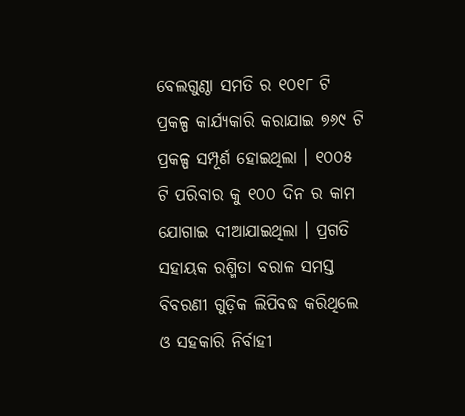ବେଲଗୁଣ୍ଠା ସମତି ର ୧୦୧୮ ଟି ପ୍ରକଳ୍ପ କାର୍ଯ୍ୟକାରି କରାଯାଇ ୭୬୯ ଟି ପ୍ରକଳ୍ପ ସମ୍ପୂର୍ଣ ହୋଇଥିଲା । ୧୦୦୫ ଟି ପରିବାର କୁ ୧୦୦ ଦିନ ର କାମ ଯୋଗାଇ ଦୀଆଯାଇଥିଲା । ପ୍ରଗତି ସହାୟକ ରଶ୍ମିତା ବରାଳ ସମସ୍ତ ବିବରଣୀ ଗୁଡ଼ିକ ଲିପିବଦ୍ଧ କରିଥିଲେ ଓ ସହକାରି ନିର୍ବାହୀ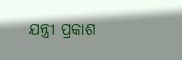ଯନ୍ତ୍ରୀ ପ୍ରକାଶ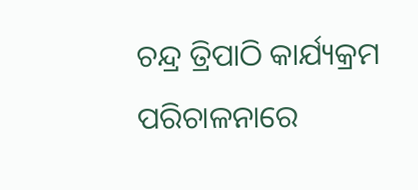ଚନ୍ଦ୍ର ତ୍ରିପାଠି କାର୍ଯ୍ୟକ୍ରମ ପରିଚାଳନାରେ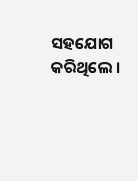ସହଯୋଗ କରିଥିଲେ ।